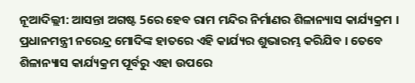ନୂଆଦିଲ୍ଲୀ: ଆସନ୍ତା ଅଗଷ୍ଟ 5ରେ ହେବ ରାମ ମନ୍ଦିର ନିର୍ମାଣର ଶିଳାନ୍ୟାସ କାର୍ଯ୍ୟକ୍ରମ । ପ୍ରଧାନମନ୍ତ୍ରୀ ନରେନ୍ଦ୍ର ମୋଦିଙ୍କ ହାତରେ ଏହି କାର୍ଯ୍ୟର ଶୁଭାରମ୍ଭ କରିଯିବ । ତେବେ ଶିଳାନ୍ୟାସ କାର୍ଯ୍ୟକ୍ରମ ପୂର୍ବରୁ ଏହା ଉପରେ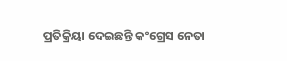ପ୍ରତିକ୍ରିୟା ଦେଇଛନ୍ତି କଂଗ୍ରେସ ନେତା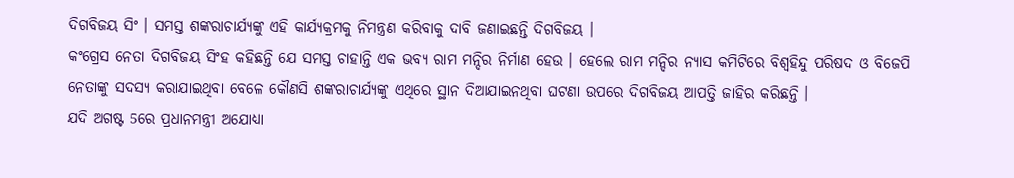ଦିଗବିଜୟ ସିଂ । ସମସ୍ତ ଶଙ୍କରାଚାର୍ଯ୍ୟଙ୍କୁ ଏହି କାର୍ଯ୍ୟକ୍ରମକୁ ନିମନ୍ତ୍ରଣ କରିବାକୁ ଦାବି ଜଣାଇଛନ୍ତି ଦିଗବିଜୟ ।
କଂଗ୍ରେସ ନେତା ଦିଗବିଜୟ ସିଂହ କହିଛନ୍ତି ଯେ ସମସ୍ତ ଚାହାନ୍ତି ଏକ ଭବ୍ୟ ରାମ ମନ୍ଦିର ନିର୍ମାଣ ହେଉ । ହେଲେ ରାମ ମନ୍ଦିର ନ୍ୟାସ କମିଟିରେ ବିଶ୍ବହିନ୍ଦୁ ପରିଷଦ ଓ ବିଜେପି ନେତାଙ୍କୁ ସଦସ୍ୟ କରାଯାଇଥିବା ବେଳେ କୌଣସି ଶଙ୍କରାଚାର୍ଯ୍ୟଙ୍କୁ ଏଥିରେ ସ୍ଥାନ ଦିଆଯାଇନଥିବା ଘଟଣା ଉପରେ ଦିଗବିଜୟ ଆପତ୍ତି ଜାହିର କରିଛନ୍ତି ।
ଯଦି ଅଗଷ୍ଟ 5ରେ ପ୍ରଧାନମନ୍ତ୍ରୀ ଅଯୋଧ୍ୟା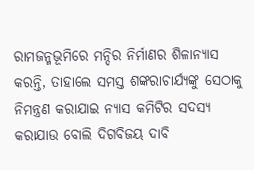ରାମଜନ୍ମଭୂମିରେ ମନ୍ଦିର ନିର୍ମାଣର ଶିଳାନ୍ୟାସ କରନ୍ତି, ତାହାଲେ ସମସ୍ତ ଶଙ୍କରାଚାର୍ଯ୍ୟଙ୍କୁ ସେଠାକୁ ନିମନ୍ତ୍ରଣ କରାଯାଇ ନ୍ୟାସ କମିଟିର ସଦସ୍ୟ କରାଯାଉ ବୋଲି ଦିଗବିଜୟ ଦାବି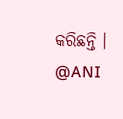କରିଛନ୍ତି ।
@ANI